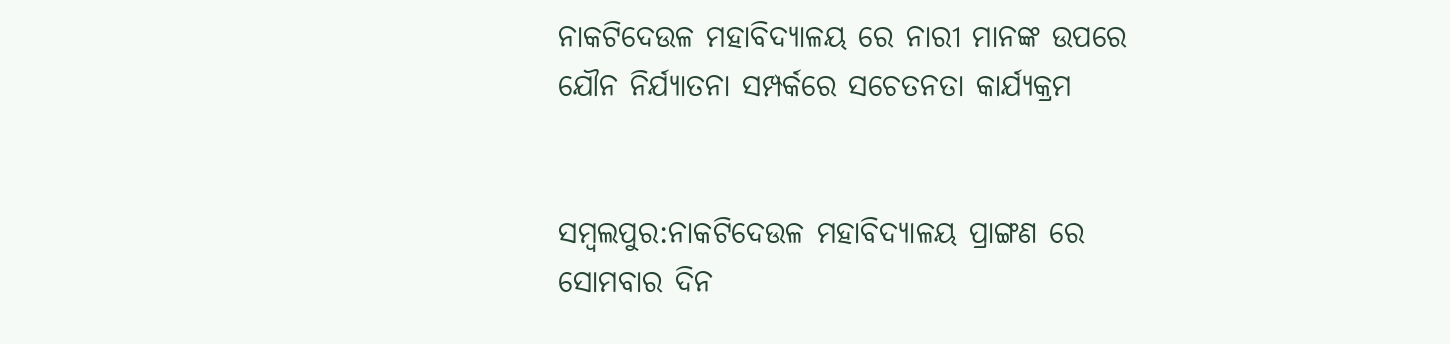ନାକଟିଦେଉଳ ମହାବିଦ୍ୟାଳୟ ରେ ନାରୀ ମାନଙ୍କ ଉପରେ ଯୌନ ନିର୍ଯ୍ୟାତନା ସମ୍ପର୍କରେ ସଚେତନତା କାର୍ଯ୍ୟକ୍ରମ


ସମ୍ବଲପୁର:ନାକଟିଦେଉଳ ମହାବିଦ୍ୟାଳୟ ପ୍ରାଙ୍ଗଣ ରେ ସୋମବାର ଦିନ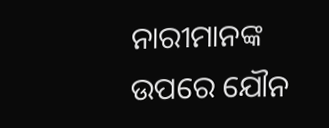ନାରୀମାନଙ୍କ ଉପରେ ଯୌନ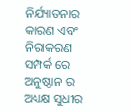ନିର୍ଯ୍ୟାତନାର କାରଣ ଏବଂ ନିରାକରଣ ସମ୍ପର୍କ ରେ ଅନୁଷ୍ଠାନ ର ଅଧ୍ୟକ୍ଷ ସୁଧୀର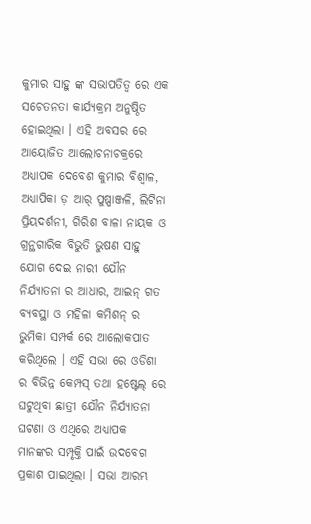କୁମାର ସାହୁ ଙ୍କ ସଭାପତିତ୍ୱ ରେ ଏକ ସଚେତନତା କାର୍ଯ୍ୟକ୍ରମ ଅନୁଷ୍ଠିତ ହୋଇଥିଲା । ଏହି ଅବସର ରେ ଆୟୋଜିତ ଆଲୋଚନାଚକ୍ରରେ ଅଧ୍ୟାପକ ଦେବେଶ କୁମାର ବିଶ୍ୱାଳ, ଅଧ୍ୟାପିକା ଡ଼ ଆର୍ ପୁଷ୍ପାଞ୍ଜଳି, ଲିଟିନା ପ୍ରିୟଦର୍ଶନୀ, ଗିରିଶ ବାଳା ନାୟକ ଓ ଗ୍ରନ୍ଥଗାରିକ ବିଭୁତି ଭୁଷଣ ସାହୁ ଯୋଗ ଦେଇ ନାରୀ ଯୌନ ନିର୍ଯ୍ୟାତନା ର ଆଧାର, ଆଇନ୍ ଗତ ବ୍ୟବସ୍ଥା ଓ ମହିଳା କମିଶନ୍ ର ଭୁମିକା ସମ୍ପର୍କ ରେ ଆଲୋକପାତ କରିଥିଲେ । ଏହି ସଭା ରେ ଓଡିଶା ର ବିଭିନ୍ନ କେମ୍ପସ୍ ତଥା ହଷ୍ଟେଲ୍ ରେ ଘଟୁଥିବା ଛାତ୍ରୀ ଯୌନ ନିର୍ଯ୍ୟାତନା ଘଟଣା ଓ ଏଥିରେ ଅଧ୍ୟାପକ ମାନଙ୍କର ସମ୍ପୃକ୍ତି ପାଇଁ ଉଦବେଗ ପ୍ରକାଶ ପାଇଥିଲା । ସଭା ଆରମ୍ଭ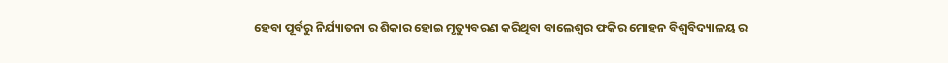ହେବା ପୂର୍ବରୁ ନିର୍ଯ୍ୟାତନା ର ଶିକାର ହୋଇ ମୃତ୍ୟୁବରଣ କରିଥିବା ବାଲେଶ୍ଵର ଫକିର ମୋହନ ବିଶ୍ଵବିଦ୍ୟାଳୟ ର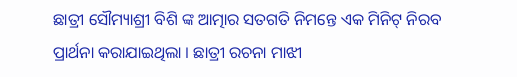ଛାତ୍ରୀ ସୌମ୍ୟାଶ୍ରୀ ବିଶି ଙ୍କ ଆତ୍ମାର ସତଗତି ନିମନ୍ତେ ଏକ ମିନିଟ୍ ନିରବ ପ୍ରାର୍ଥନା କରାଯାଇଥିଲା । ଛାତ୍ରୀ ରଚନା ମାଝୀ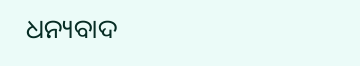ଧନ୍ୟବାଦ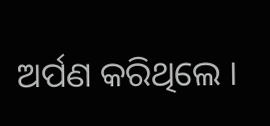ଅର୍ପଣ କରିଥିଲେ ।